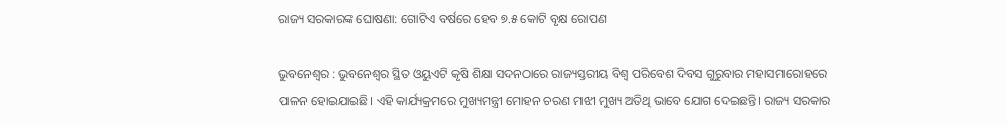ରାଜ୍ୟ ସରକାରଙ୍କ ଘୋଷଣା: ଗୋଟିଏ ବର୍ଷରେ ହେବ ୭.୫ କୋଟି ବୃକ୍ଷ ରୋପଣ

ଭୁବନେଶ୍ୱର : ଭୁବନେଶ୍ବର ସ୍ଥିତ ଓୟୁଏଟି କୃଷି ଶିକ୍ଷା ସଦନଠାରେ ରାଜ୍ୟସ୍ତରୀୟ ବିଶ୍ୱ ପରିବେଶ ଦିବସ ଗୁରୁବାର ମହାସମାରୋହରେ ପାଳନ ହୋଇଯାଇଛି। ଏହି କାର୍ଯ୍ୟକ୍ରମରେ ମୁଖ୍ୟମନ୍ତ୍ରୀ ମୋହନ ଚରଣ ମାଝୀ ମୁଖ୍ୟ ଅତିଥି ଭାବେ ଯୋଗ ଦେଇଛନ୍ତି। ରାଜ୍ୟ ସରକାର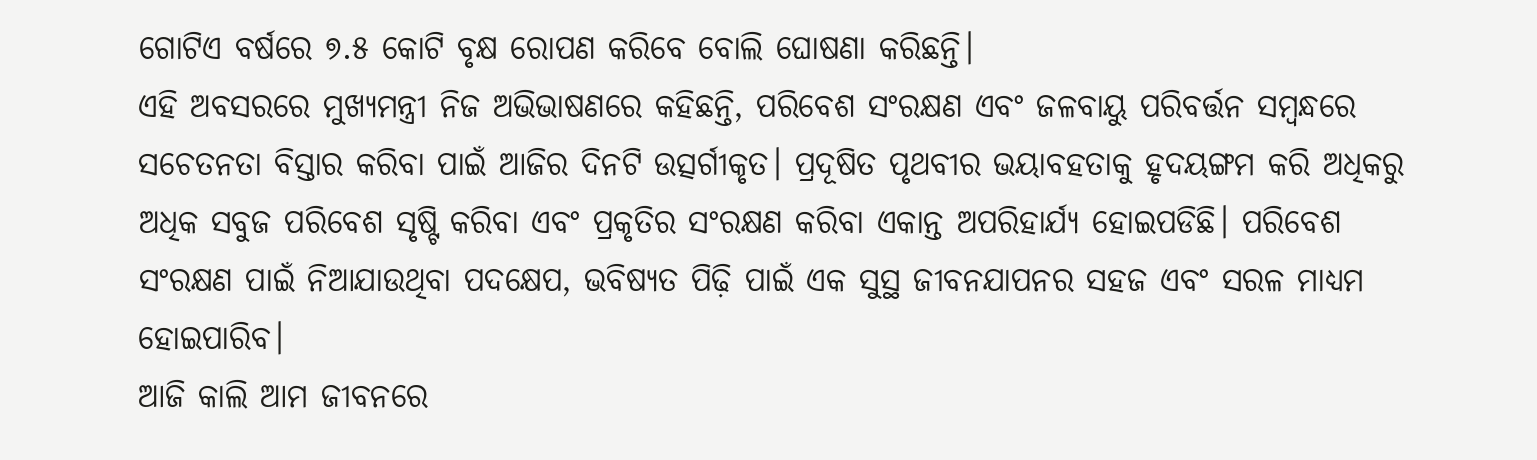ଗୋଟିଏ ବର୍ଷରେ ୭.୫ କୋଟି ବୃକ୍ଷ ରୋପଣ କରିବେ ବୋଲି ଘୋଷଣା କରିଛନ୍ତି।
ଏହି ଅବସରରେ ମୁଖ୍ୟମନ୍ତ୍ରୀ ନିଜ ଅଭିଭାଷଣରେ କହିଛନ୍ତି, ପରିବେଶ ସଂରକ୍ଷଣ ଏବଂ ଜଳବାୟୁ ପରିବର୍ତ୍ତନ ସମ୍ବନ୍ଧରେ ସଚେତନତା ବିସ୍ତାର କରିବା ପାଇଁ ଆଜିର ଦିନଟି ଉତ୍ସର୍ଗୀକୃତ। ପ୍ରଦୂଷିତ ପୃଥବୀର ଭୟାବହତାକୁ ହୃଦୟଙ୍ଗମ କରି ଅଧିକରୁ ଅଧିକ ସବୁଜ ପରିବେଶ ସୃଷ୍ଟି କରିବା ଏବଂ ପ୍ରକୃତିର ସଂରକ୍ଷଣ କରିବା ଏକାନ୍ତ ଅପରିହାର୍ଯ୍ୟ ହୋଇପଡିଛି। ପରିବେଶ ସଂରକ୍ଷଣ ପାଇଁ ନିଆଯାଉଥିବା ପଦକ୍ଷେପ, ଭବିଷ୍ୟତ ପିଢ଼ି ପାଇଁ ଏକ ସୁସ୍ଥ ଜୀବନଯାପନର ସହଜ ଏବଂ ସରଳ ମାଧ୍ୟମ ହୋଇପାରିବ।
ଆଜି କାଲି ଆମ ଜୀବନରେ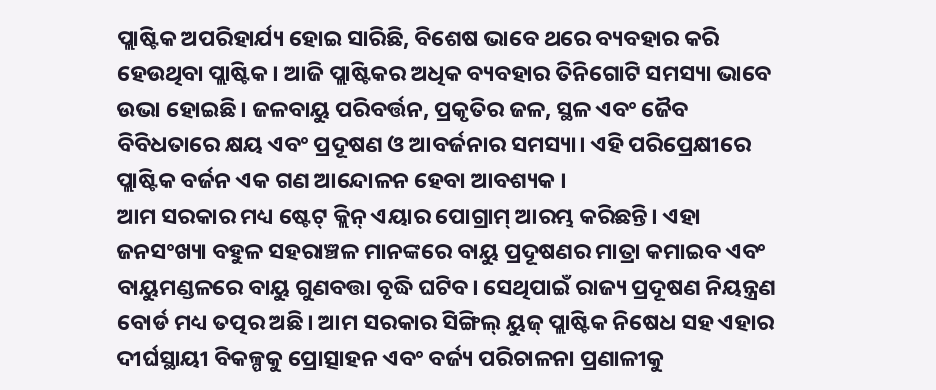ପ୍ଲାଷ୍ଟିକ ଅପରିହାର୍ଯ୍ୟ ହୋଇ ସାରିଛି, ବିଶେଷ ଭାବେ ଥରେ ବ୍ୟବହାର କରି ହେଉଥିବା ପ୍ଲାଷ୍ଟିକ। ଆଜି ପ୍ଲାଷ୍ଟିକର ଅଧିକ ବ୍ୟବହାର ତିନିଗୋଟି ସମସ୍ୟା ଭାବେ ଉଭା ହୋଇଛି। ଜଳବାୟୁ ପରିବର୍ତ୍ତନ, ପ୍ରକୃତିର ଜଳ, ସ୍ଥଳ ଏବଂ ଜୈବ ବିବିଧତାରେ କ୍ଷୟ ଏବଂ ପ୍ରଦୂଷଣ ଓ ଆବର୍ଜନାର ସମସ୍ୟା। ଏହି ପରିପ୍ରେକ୍ଷୀରେ ପ୍ଲାଷ୍ଟିକ ବର୍ଜନ ଏକ ଗଣ ଆନ୍ଦୋଳନ ହେବା ଆବଶ୍ୟକ ।
ଆମ ସରକାର ମଧ୍ୟ ଷ୍ଟେଟ୍ କ୍ଲିନ୍ ଏୟାର ପୋଗ୍ରାମ୍ ଆରମ୍ଭ କରିଛନ୍ତି। ଏହା ଜନସଂଖ୍ୟା ବହୁଳ ସହରାଞ୍ଚଳ ମାନଙ୍କରେ ବାୟୁ ପ୍ରଦୂଷଣର ମାତ୍ରା କମାଇବ ଏବଂ ବାୟୁମଣ୍ଡଳରେ ବାୟୁ ଗୁଣବତ୍ତା ବୃଦ୍ଧି ଘଟିବ। ସେଥିପାଇଁ ରାଜ୍ୟ ପ୍ରଦୂଷଣ ନିୟନ୍ତ୍ରଣ ବୋର୍ଡ ମଧ୍ୟ ତତ୍ପର ଅଛି। ଆମ ସରକାର ସିଙ୍ଗିଲ୍ ୟୁଜ୍ ପ୍ଲାଷ୍ଟିକ ନିଷେଧ ସହ ଏହାର ଦୀର୍ଘସ୍ଥାୟୀ ବିକଳ୍ପକୁ ପ୍ରୋତ୍ସାହନ ଏବଂ ବର୍ଜ୍ୟ ପରିଚାଳନା ପ୍ରଣାଳୀକୁ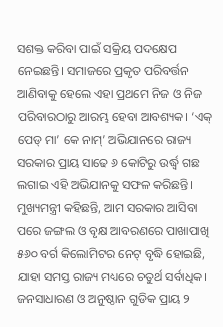ସଶକ୍ତ କରିବା ପାଇଁ ସକ୍ରିୟ ପଦକ୍ଷେପ ନେଇଛନ୍ତି। ସମାଜରେ ପ୍ରକୃତ ପରିବର୍ତ୍ତନ ଆଣିବାକୁ ହେଲେ ଏହା ପ୍ରଥମେ ନିଜ ଓ ନିଜ ପରିବାରଠାରୁ ଆରମ୍ଭ ହେବା ଆବଶ୍ୟକ। ‘ଏକ୍ ପେଡ୍ ମା’ କେ ନାମ୍’ ଅଭିଯାନରେ ରାଜ୍ୟ ସରକାର ପ୍ରାୟ ସାଢେ ୬ କୋଟିରୁ ଉର୍ଦ୍ଧ୍ୱ ଗଛ ଲଗାଇ ଏହି ଅଭିଯାନକୁ ସଫଳ କରିଛନ୍ତି।
ମୁଖ୍ୟମନ୍ତ୍ରୀ କହିଛନ୍ତି, ଆମ ସରକାର ଆସିବା ପରେ ଜଙ୍ଗଲ ଓ ବୃକ୍ଷ ଆବରଣରେ ପାଖାପାଖି ୫୬୦ ବର୍ଗ କିଲୋମିଟର ନେଟ୍ ବୃଦ୍ଧି ହୋଇଛି, ଯାହା ସମସ୍ତ ରାଜ୍ୟ ମଧ୍ୟରେ ଚତୁର୍ଥ ସର୍ବାଧିକ। ଜନସାଧାରଣ ଓ ଅନୁଷ୍ଠାନ ଗୁଡିକ ପ୍ରାୟ ୨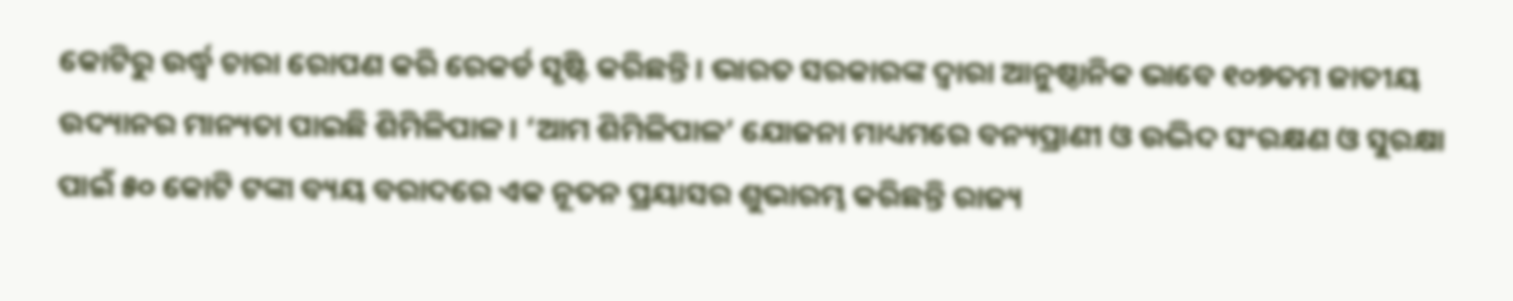କୋଟିରୁ ଉର୍ଦ୍ଧ୍ୱ ଚାରା ରୋପଣ କରି ରେକର୍ଡ ସୃଷ୍ଟି କରିଛନ୍ତି। ଭାରତ ସରକାରଙ୍କ ଦ୍ୱାରା ଆନୁଷ୍ଠାନିକ ଭାବେ ୧୦୭ତମ ଜାତୀୟ ଉଦ୍ୟାନର ମାନ୍ୟତା ପାଇଛି ଶିମିଳିପାଳ। ‘ଆମ ଶିମିଳିପାଳ’ ଯୋଜନା ମାଧ୍ୟମରେ ବନ୍ୟପ୍ରାଣୀ ଓ ଉଦ୍ଭିଦ ସଂରକ୍ଷଣ ଓ ସୁରକ୍ଷା ପାଇଁ ୫୦ କୋଟି ଟଙ୍କା ବ୍ୟୟ ବରାଦରେ ଏକ ନୂତନ ପ୍ରୟାସର ଶୁଭାରମ୍ଭ କରିଛନ୍ତି ରାଜ୍ୟ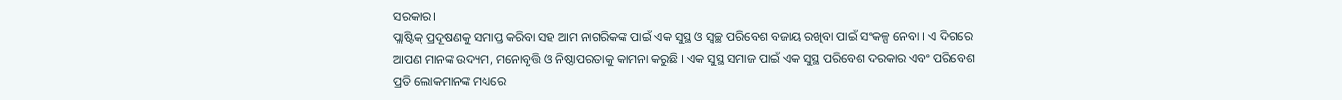ସରକାର।
ପ୍ଲାଷ୍ଟିକ୍ ପ୍ରଦୂଷଣକୁ ସମାପ୍ତ କରିବା ସହ ଆମ ନାଗରିକଙ୍କ ପାଇଁ ଏକ ସୁସ୍ଥ ଓ ସ୍ବଚ୍ଛ ପରିବେଶ ବଜାୟ ରଖିବା ପାଇଁ ସଂକଳ୍ପ ନେବା । ଏ ଦିଗରେ ଆପଣ ମାନଙ୍କ ଉଦ୍ୟମ, ମନୋବୃତ୍ତି ଓ ନିଷ୍ଠାପରତାକୁ କାମନା କରୁଛି । ଏକ ସୁସ୍ଥ ସମାଜ ପାଇଁ ଏକ ସୁସ୍ଥ ପରିବେଶ ଦରକାର ଏବଂ ପରିବେଶ ପ୍ରତି ଲୋକମାନଙ୍କ ମଧ୍ୟରେ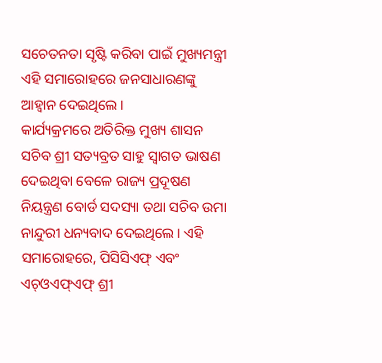ସଚେତନତା ସୃଷ୍ଟି କରିବା ପାଇଁ ମୁଖ୍ୟମନ୍ତ୍ରୀ ଏହି ସମାରୋହରେ ଜନସାଧାରଣଙ୍କୁ ଆହ୍ୱାନ ଦେଇଥିଲେ।
କାର୍ଯ୍ୟକ୍ରମରେ ଅତିରିକ୍ତ ମୁଖ୍ୟ ଶାସନ ସଚିବ ଶ୍ରୀ ସତ୍ୟବ୍ରତ ସାହୁ ସ୍ୱାଗତ ଭାଷଣ ଦେଇଥିବା ବେଳେ ରାଜ୍ୟ ପ୍ରଦୂଷଣ ନିୟନ୍ତ୍ରଣ ବୋର୍ଡ ସଦସ୍ୟା ତଥା ସଚିବ ଉମା ନାନ୍ଦୁରୀ ଧନ୍ୟବାଦ ଦେଇଥିଲେ। ଏହି ସମାରୋହରେ, ପିସିସିଏଫ୍ ଏବଂ ଏଚ୍ଓଏଫ୍ଏଫ୍ ଶ୍ରୀ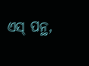ଏସ୍ ପନ୍ଥ,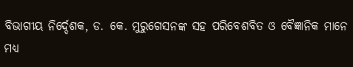ବିଭାଗୀୟ ନିର୍ଦ୍ଦେଶକ, ଡ. କେ. ମୁରୁଗେସନଙ୍କ ସହ ପରିବେଶବିତ ଓ ବୈଜ୍ଞାନିକ ମାନେ ମଧ୍ୟ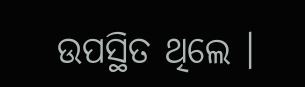ଉପସ୍ଥିତ ଥିଲେ ।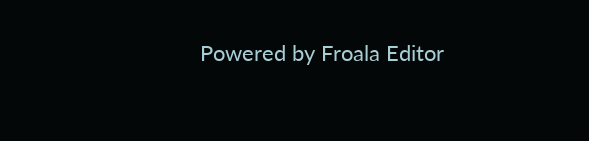Powered by Froala Editor